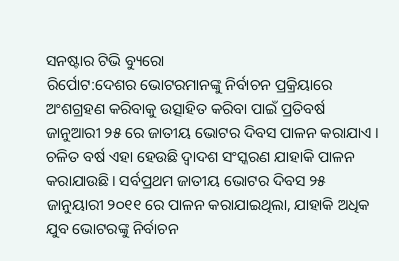ସନଷ୍ଟାର ଟିଭି ବ୍ୟୁରୋ
ରିର୍ପୋଟ:ଦେଶର ଭୋଟରମାନଙ୍କୁ ନିର୍ବାଚନ ପ୍ରକ୍ରିୟାରେ ଅଂଶଗ୍ରହଣ କରିବାକୁ ଉତ୍ସାହିତ କରିବା ପାଇଁ ପ୍ରତିବର୍ଷ ଜାନୁଆରୀ ୨୫ ରେ ଜାତୀୟ ଭୋଟର ଦିବସ ପାଳନ କରାଯାଏ । ଚଳିତ ବର୍ଷ ଏହା ହେଉଛି ଦ୍ୱାଦଶ ସଂସ୍କରଣ ଯାହାକି ପାଳନ କରାଯାଉଛି। ସର୍ବପ୍ରଥମ ଜାତୀୟ ଭୋଟର ଦିବସ ୨୫ ଜାନୁୟାରୀ ୨୦୧୧ ରେ ପାଳନ କରାଯାଇଥିଲା, ଯାହାକି ଅଧିକ ଯୁବ ଭୋଟରଙ୍କୁ ନିର୍ବାଚନ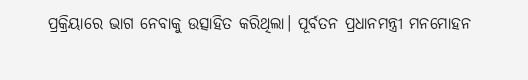ପ୍ରକ୍ରିୟାରେ ଭାଗ ନେବାକୁ ଉତ୍ସାହିତ କରିଥିଲା। ପୂର୍ବତନ ପ୍ରଧାନମନ୍ତ୍ରୀ ମନମୋହନ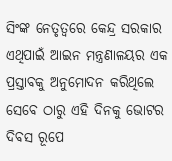ସିଂଙ୍କ ନେତୃତ୍ୱରେ କେନ୍ଦ୍ର ସରକାର ଏଥିପାଇଁ ଆଇନ ମନ୍ତ୍ରଣାଳୟର ଏକ ପ୍ରସ୍ତାବକୁ ଅନୁମୋଦନ କରିଥିଲେ ସେବେ ଠାରୁ ଏହି ଦିନକୁ ଭୋଟର ଦିବସ ରୂପେ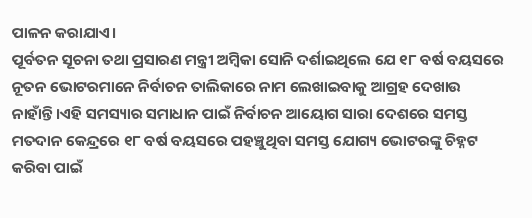ପାଳନ କରାଯାଏ।
ପୂର୍ବତନ ସୂଚନା ତଥା ପ୍ରସାରଣ ମନ୍ତ୍ରୀ ଅମ୍ବିକା ସୋନି ଦର୍ଶାଇଥିଲେ ଯେ ୧୮ ବର୍ଷ ବୟସରେ ନୂତନ ଭୋଟରମାନେ ନିର୍ବାଚନ ତାଲିକାରେ ନାମ ଲେଖାଇବାକୁ ଆଗ୍ରହ ଦେଖାଉ ନାହାଁନ୍ତି।ଏହି ସମସ୍ୟାର ସମାଧାନ ପାଇଁ ନିର୍ବାଚନ ଆୟୋଗ ସାରା ଦେଶରେ ସମସ୍ତ ମତଦାନ କେନ୍ଦ୍ରରେ ୧୮ ବର୍ଷ ବୟସରେ ପହଞ୍ଚୁଥିବା ସମସ୍ତ ଯୋଗ୍ୟ ଭୋଟରଙ୍କୁ ଚିହ୍ନଟ କରିବା ପାଇଁ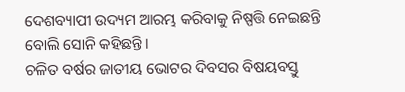ଦେଶବ୍ୟାପୀ ଉଦ୍ୟମ ଆରମ୍ଭ କରିବାକୁ ନିଷ୍ପତ୍ତି ନେଇଛନ୍ତି ବୋଲି ସୋନି କହିଛନ୍ତି।
ଚଳିତ ବର୍ଷର ଜାତୀୟ ଭୋଟର ଦିବସର ବିଷୟବସ୍ତୁ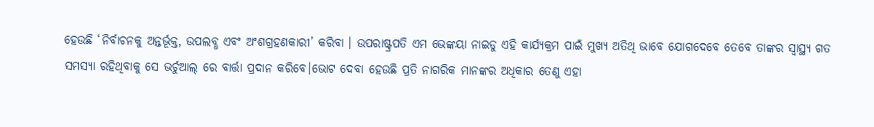ହେଉଛି ‘ନିର୍ବାଚନକୁ ଅନ୍ତର୍ଭୂକ୍ତ, ଉପଲବ୍ଧ ଏବଂ ଅଂଶଗ୍ରହଣକାରୀ’ କରିବା । ଉପରାଷ୍ଟ୍ରପତି ଏମ ଭେଙ୍କୟା ନାଇଡୁ ଏହି କାର୍ଯ୍ୟକ୍ରମ ପାଇଁ ମୁଖ୍ୟ ଅତିଥି ଭାବେ ଯୋଗଦେବେ ତେବେ ତାଙ୍କର ସ୍ବାସ୍ଥ୍ୟ ଗତ ସମସ୍ୟା ରହିଥିବାକୁ ସେ ଭର୍ଚୁଆଲ୍ ରେ ବାର୍ତ୍ତା ପ୍ରଦାନ କରିବେ।ଭୋଟ ଦେବା ହେଉଛି ପ୍ରତି ନାଗରିକ ମାନଙ୍କର ଅଧିକାର ତେଣୁ ଏହା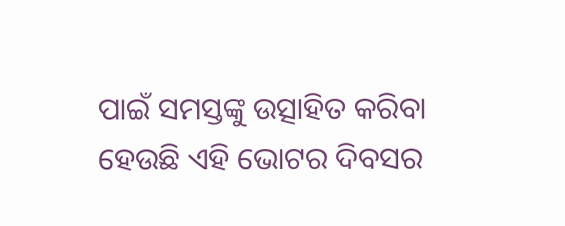ପାଇଁ ସମସ୍ତଙ୍କୁ ଉତ୍ସାହିତ କରିବା ହେଉଛି ଏହି ଭୋଟର ଦିବସର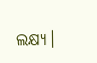ଲକ୍ଷ୍ୟ।